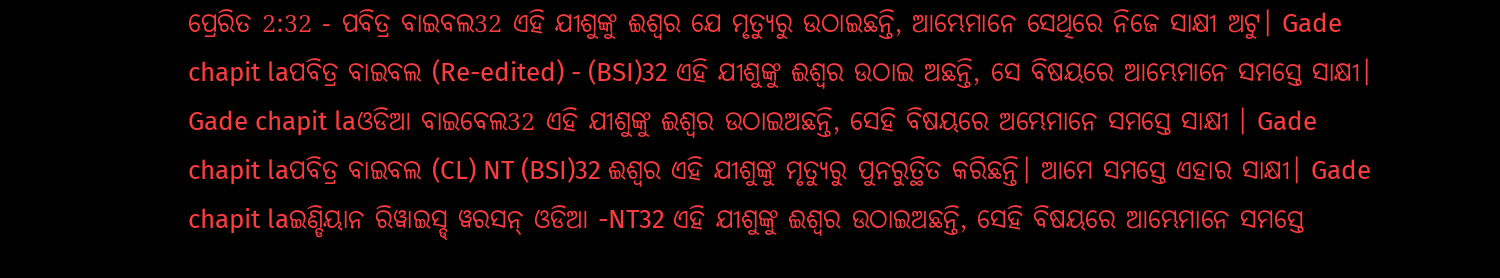ପ୍ରେରିତ 2:32 - ପବିତ୍ର ବାଇବଲ32 ଏହି ଯୀଶୁଙ୍କୁ ଈଶ୍ୱର ଯେ ମୃତ୍ୟୁରୁ ଉଠାଇଛନ୍ତି, ଆମ୍ଭେମାନେ ସେଥିରେ ନିଜେ ସାକ୍ଷୀ ଅଟୁ। Gade chapit laପବିତ୍ର ବାଇବଲ (Re-edited) - (BSI)32 ଏହି ଯୀଶୁଙ୍କୁ ଈଶ୍ଵର ଉଠାଇ ଅଛନ୍ତି, ସେ ବିଷୟରେ ଆମ୍ଭେମାନେ ସମସ୍ତେ ସାକ୍ଷୀ। Gade chapit laଓଡିଆ ବାଇବେଲ32 ଏହି ଯୀଶୁଙ୍କୁ ଈଶ୍ୱର ଉଠାଇଅଛନ୍ତି, ସେହି ବିଷୟରେ ଅମ୍ଭେମାନେ ସମସ୍ତେ ସାକ୍ଷୀ । Gade chapit laପବିତ୍ର ବାଇବଲ (CL) NT (BSI)32 ଈଶ୍ୱର ଏହି ଯୀଶୁଙ୍କୁ ମୃତ୍ୟୁରୁ ପୁନରୁତ୍ଥିତ କରିଛନ୍ତି। ଆମେ ସମସ୍ତେ ଏହାର ସାକ୍ଷୀ। Gade chapit laଇଣ୍ଡିୟାନ ରିୱାଇସ୍ଡ୍ ୱରସନ୍ ଓଡିଆ -NT32 ଏହି ଯୀଶୁଙ୍କୁ ଈଶ୍ବର ଉଠାଇଅଛନ୍ତି, ସେହି ବିଷୟରେ ଆମ୍ଭେମାନେ ସମସ୍ତେ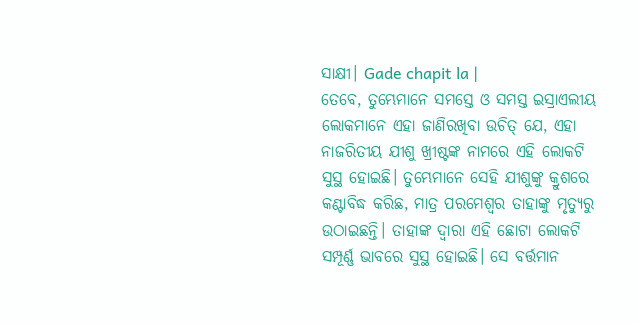ସାକ୍ଷୀ। Gade chapit la |
ତେବେ, ତୁମ୍ଭେମାନେ ସମସ୍ତେ ଓ ସମସ୍ତ ଇସ୍ରାଏଲୀୟ ଲୋକମାନେ ଏହା ଜାଣିରଖିବା ଉଚିତ୍ ଯେ, ଏହା ନାଜରିତୀୟ ଯୀଶୁ ଖ୍ରୀଷ୍ଟଙ୍କ ନାମରେ ଏହି ଲୋକଟି ସୁସ୍ଥ ହୋଇଛି। ତୁମ୍ଭେମାନେ ସେହି ଯୀଶୁଙ୍କୁ କ୍ରୁଶରେ କଣ୍ଟାବିଦ୍ଧ କରିଛ, ମାତ୍ର ପରମେଶ୍ୱର ତାହାଙ୍କୁ ମୃତ୍ୟୁରୁ ଉଠାଇଛନ୍ତି। ତାହାଙ୍କ ଦ୍ୱାରା ଏହି ଛୋଟା ଲୋକଟି ସମ୍ପୂର୍ଣ୍ଣ ଭାବରେ ସୁସ୍ଥ ହୋଇଛି। ସେ ବର୍ତ୍ତମାନ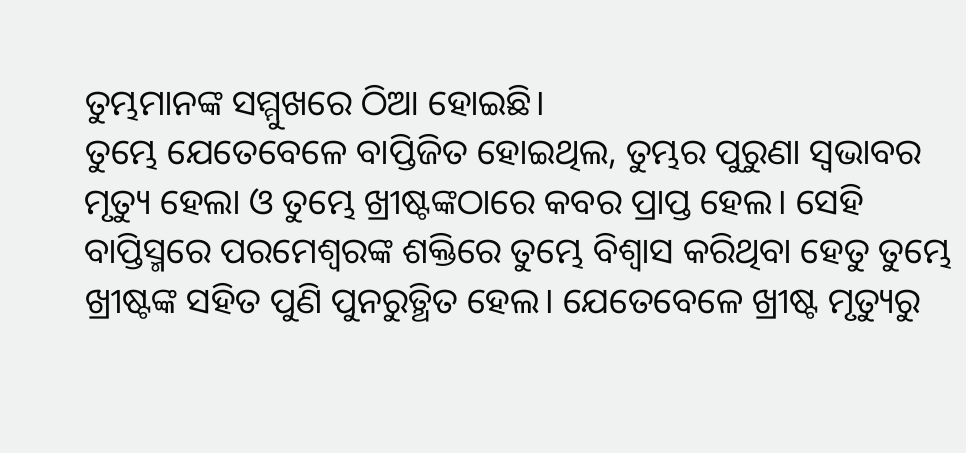ତୁମ୍ଭମାନଙ୍କ ସମ୍ମୁଖରେ ଠିଆ ହୋଇଛି।
ତୁମ୍ଭେ ଯେତେବେଳେ ବାପ୍ତିଜିତ ହୋଇଥିଲ, ତୁମ୍ଭର ପୁରୁଣା ସ୍ୱଭାବର ମୃତ୍ୟୁ ହେଲା ଓ ତୁମ୍ଭେ ଖ୍ରୀଷ୍ଟଙ୍କଠାରେ କବର ପ୍ରାପ୍ତ ହେଲ। ସେହି ବାପ୍ତିସ୍ମରେ ପରମେଶ୍ୱରଙ୍କ ଶକ୍ତିରେ ତୁମ୍ଭେ ବିଶ୍ୱାସ କରିଥିବା ହେତୁ ତୁମ୍ଭେ ଖ୍ରୀଷ୍ଟଙ୍କ ସହିତ ପୁଣି ପୁନରୁତ୍ଥିତ ହେଲ। ଯେତେବେଳେ ଖ୍ରୀଷ୍ଟ ମୃତ୍ୟୁରୁ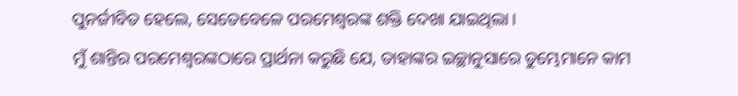ପୁନର୍ଜୀବିତ ହେଲେ, ସେତେବେଳେ ପରମେଶ୍ୱରଙ୍କ ଶକ୍ତି ଦେଖା ଯାଇଥିଲା।
ମୁଁ ଶାନ୍ତିର ପରମେଶ୍ୱରଙ୍କଠାରେ ପ୍ରାର୍ଥନା କରୁଛି ଯେ, ତାହାଙ୍କର ଇଚ୍ଛାନୁସାରେ ତୁମ୍ଭେମାନେ କାମ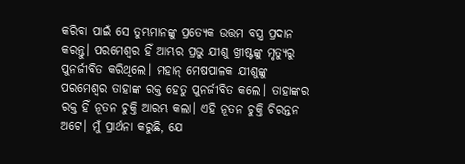କରିବା ପାଇଁ ସେ ତୁମ୍ଭମାନଙ୍କୁ ପ୍ରତ୍ୟେକ ଉତ୍ତମ ବସ୍ତ୍ର ପ୍ରଦାନ କରନ୍ତୁ। ପରମେଶ୍ୱର ହିଁ ଆମ୍ଭର ପ୍ରଭୁ ଯୀଶୁ ଖ୍ରୀଷ୍ଟଙ୍କୁ ମୃତ୍ୟୁରୁ ପୁନର୍ଜୀବିତ କରିଥିଲେ। ମହାନ୍ ମେଷପାଳକ ଯୀଶୁଙ୍କୁ ପରମେଶ୍ୱର ତାହାଙ୍କ ରକ୍ତ ହେତୁ ପୁନର୍ଜୀବିତ କଲେ। ତାହାଙ୍କର ରକ୍ତ ହିଁ ନୂତନ ଚୁକ୍ତି ଆରମ୍ଭ କଲା। ଏହି ନୂତନ ଚୁକ୍ତି ଚିରନ୍ତନ ଅଟେ। ମୁଁ ପ୍ରାର୍ଥନା କରୁଛି, ଯେ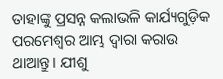ତାହାଙ୍କୁ ପ୍ରସନ୍ନ କଲାଭଳି କାର୍ଯ୍ୟଗୁଡ଼ିକ ପରମେଶ୍ୱର ଆମ୍ଭ ଦ୍ୱାରା କରାଉ ଥାଆନ୍ତୁ। ଯୀଶୁ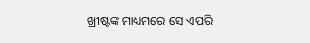ଖ୍ରୀଷ୍ଟଙ୍କ ମାଧ୍ୟମରେ ସେ ଏପରି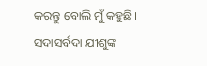କରନ୍ତୁ ବୋଲି ମୁଁ କହୁଛି। ସଦାସର୍ବଦା ଯୀଶୁଙ୍କ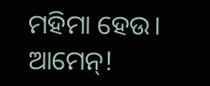ମହିମା ହେଉ। ଆମେନ୍!